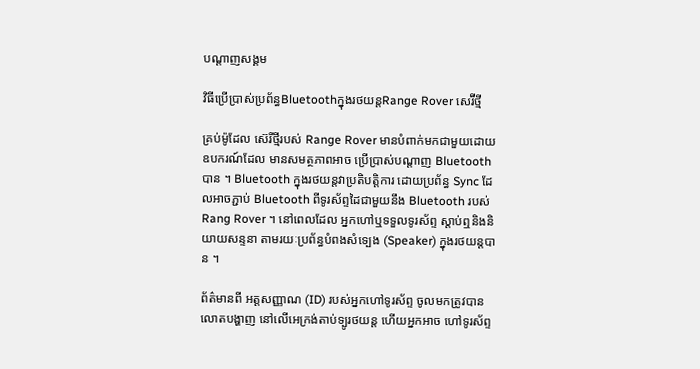បណ្តាញសង្គម

វិធីប្រើប្រាស់ប្រព័ន្ធBluetoothក្នុងរថយន្តRange Rover សេរ៊ីថ្មី

គ្រប់ម៉ូដែល ស៊េរីថ្មីរបស់ Range Rover មានបំពាក់មកជាមួយដោយឧបករណ៍ដែល មានសមត្ថភាពអាច ប្រើប្រាស់បណ្តាញ Bluetooth បាន ។ Bluetooth ក្នុងរថយន្តវាប្រតិបត្តិការ ដោយប្រព័ន្ធ Sync ដែលអាចភ្ជាប់ Bluetooth ពីទូរស័ព្ទដៃជាមួយនឹង Bluetooth របស់ Rang Rover ។ នៅពេលដែល អ្នកហៅឬទទួលទូរស័ព្ទ ស្តាប់ឮនិងនិយាយសន្ទនា តាមរយៈប្រព័ន្ធបំពងសំទ្បេង (Speaker) ក្នុងរថយន្តបាន ។

ព័ត៌មានពី អត្តសញ្ញាណ (ID) របស់អ្នកហៅទូរស័ព្ទ ចូលមកត្រូវបានលោតបង្ហាញ នៅលើអេក្រង់តាប់ទ្បូរថយន្ត ហើយអ្នកអាច ហៅទូរស័ព្ទ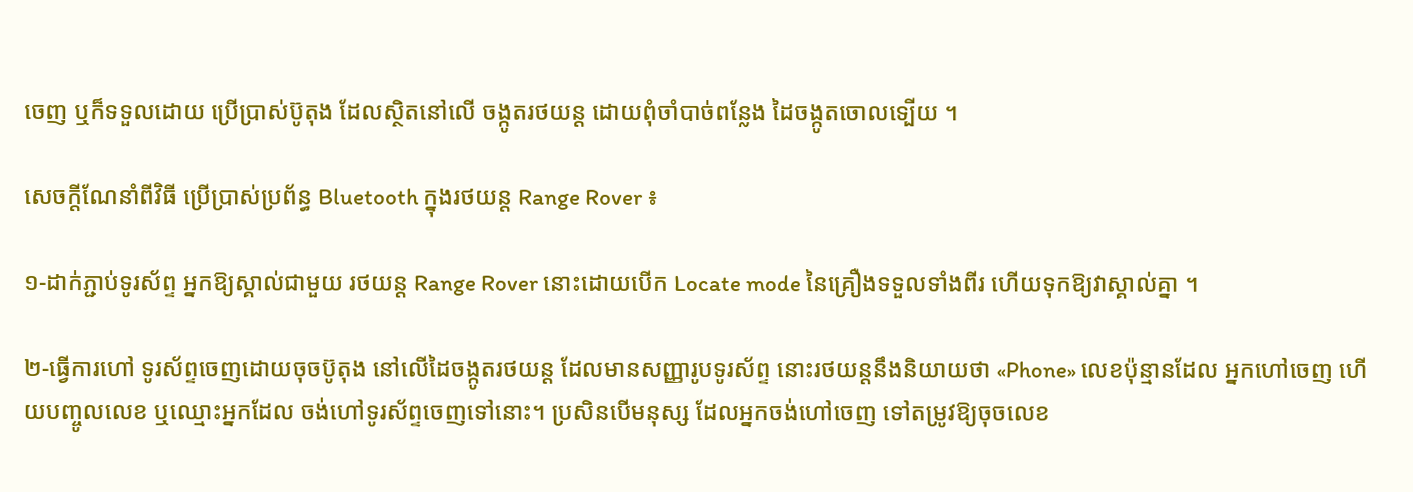ចេញ ឬក៏ទទួលដោយ ប្រើប្រាស់ប៊ូតុង ដែលស្ថិតនៅលើ ចង្កូតរថយន្ត ដោយពុំចាំបាច់ពន្លែង ដៃចង្កូតចោលទ្បើយ ។

សេចក្តីណែនាំពីវិធី ប្រើប្រាស់ប្រព័ន្ធ Bluetooth ក្នុងរថយន្ត Range Rover ៖

១-ដាក់ភ្ជាប់ទូរស័ព្ទ អ្នកឱ្យស្គាល់ជាមួយ រថយន្ត Range Rover នោះដោយបើក Locate mode នៃគ្រឿងទទួលទាំងពីរ ហើយទុកឱ្យវាស្គាល់គ្នា ។

២-ធ្វើការហៅ ទូរស័ព្ទចេញដោយចុចប៊ូតុង នៅលើដៃចង្កូតរថយន្ត ដែលមានសញ្ញារូបទូរស័ព្ទ នោះរថយន្តនឹងនិយាយថា «Phone» លេខប៉ុន្មានដែល អ្នកហៅចេញ ហើយបញ្ចូលលេខ ឬឈ្មោះអ្នកដែល ចង់ហៅទូរស័ព្ទចេញទៅនោះ។ ប្រសិនបើមនុស្ស ដែលអ្នកចង់ហៅចេញ ទៅតម្រូវឱ្យចុចលេខ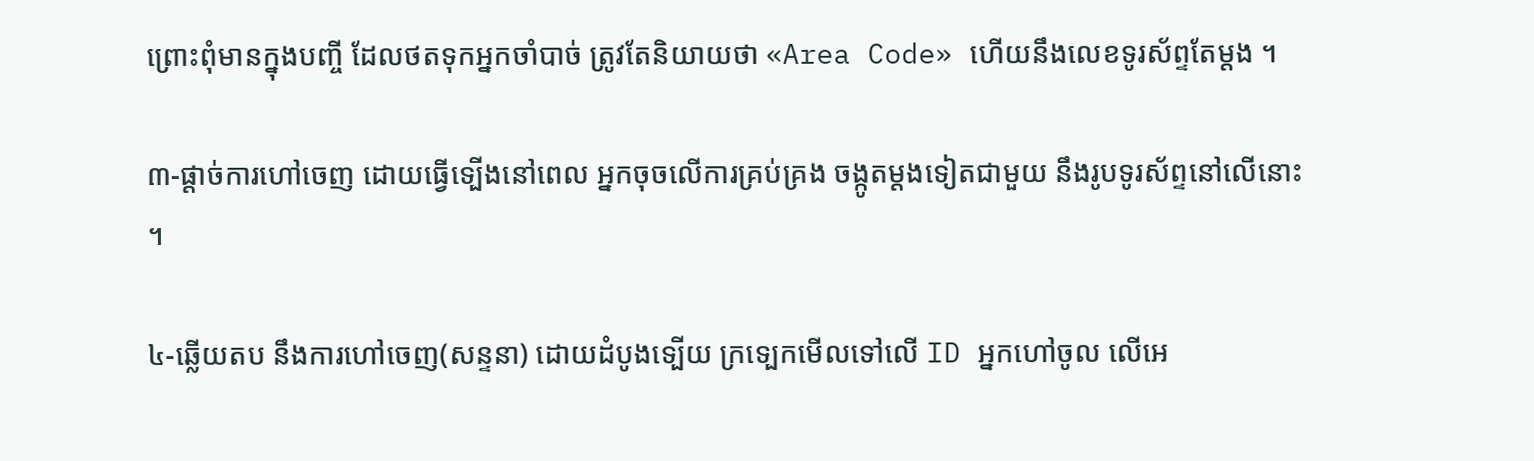ព្រោះពុំមានក្នុងបញ្ចី ដែលថតទុកអ្នកចាំបាច់ ត្រូវតែនិយាយថា «Area Code» ហើយនឹងលេខទូរស័ព្ទតែម្តង ។

៣-ផ្តាច់ការហៅចេញ ដោយធ្វើទ្បើងនៅពេល អ្នកចុចលើការគ្រប់គ្រង ចង្កូតម្តងទៀតជាមួយ នឹងរូបទូរស័ព្ទនៅលើនោះ ។

៤-ឆ្លើយតប នឹងការហៅចេញ(សន្ទនា) ដោយដំបូងទ្បើយ ក្រទ្បេកមើលទៅលើ ID អ្នកហៅចូល លើអេ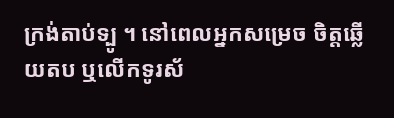ក្រង់តាប់ទ្បូ ។ នៅពេលអ្នកសម្រេច ចិត្តឆ្លើយតប ឬលើកទូរស័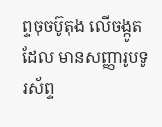ព្ទចុចប៊ូតុង លើចង្កូតដែល មានសញ្ញារូបទូរស័ព្ទ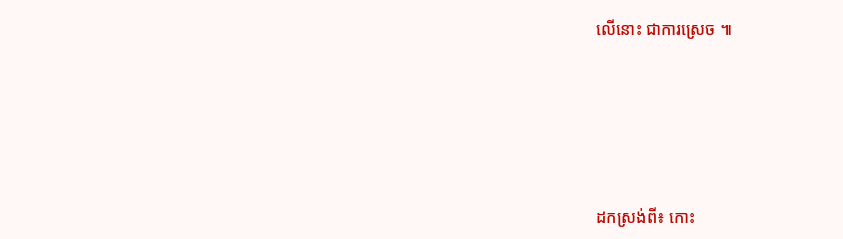លើនោះ ជាការស្រេច ៕







ដកស្រង់ពី៖ កោះ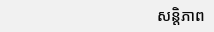សន្តិភាព